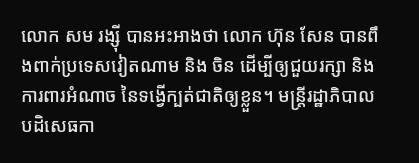លោក សម រង្ស៊ី បានអះអាងថា លោក ហ៊ុន សែន បានពឹងពាក់ប្រទេសវៀតណាម និង ចិន ដើម្បីឲ្យជួយរក្សា និងការពារអំណាច នៃទង្វើក្បត់ជាតិឲ្យខ្លួន។ មន្ត្រីរដ្ឋាភិបាលបដិសេធកា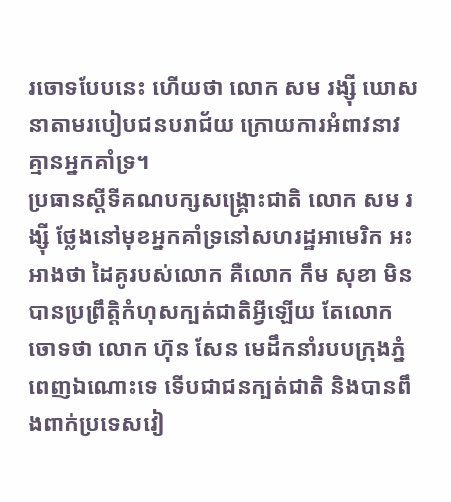រចោទបែបនេះ ហើយថា លោក សម រង្ស៊ី ឃោសនាតាមរបៀបជនបរាជ័យ ក្រោយការអំពាវនាវ គ្មានអ្នកគាំទ្រ។
ប្រធានស្ដីទីគណបក្សសង្គ្រោះជាតិ លោក សម រង្ស៊ី ថ្លែងនៅមុខអ្នកគាំទ្រនៅសហរដ្ឋអាមេរិក អះអាងថា ដៃគូរបស់លោក គឺលោក កឹម សុខា មិនបានប្រព្រឹត្តិកំហុសក្បត់ជាតិអ្វីឡើយ តែលោក ចោទថា លោក ហ៊ុន សែន មេដឹកនាំរបបក្រុងភ្នំពេញឯណោះទេ ទើបជាជនក្បត់ជាតិ និងបានពឹងពាក់ប្រទេសវៀ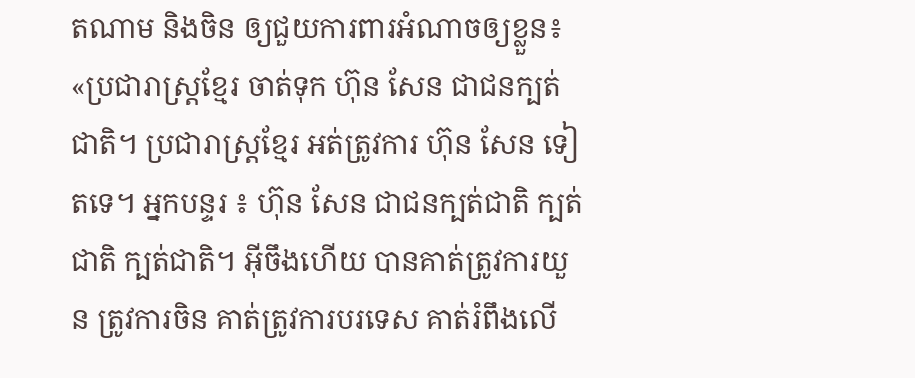តណាម និងចិន ឲ្យជួយការពារអំណាចឲ្យខ្លួន៖ «ប្រជារាស្ត្រខ្មែរ ចាត់ទុក ហ៊ុន សែន ជាជនក្បត់ជាតិ។ ប្រជារាស្ត្រខ្មែរ អត់ត្រូវការ ហ៊ុន សែន ទៀតទេ។ អ្នកបន្ទរ ៖ ហ៊ុន សែន ជាជនក្បត់ជាតិ ក្បត់ជាតិ ក្បត់ជាតិ។ អ៊ីចឹងហើយ បានគាត់ត្រូវការយួន ត្រូវការចិន គាត់ត្រូវការបរទេស គាត់រំពឹងលើ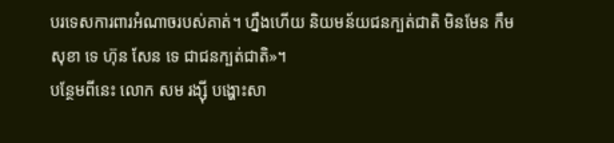បរទេសការពារអំណាចរបស់គាត់។ ហ្នឹងហើយ និយមន័យជនក្បត់ជាតិ មិនមែន កឹម សុខា ទេ ហ៊ុន សែន ទេ ជាជនក្បត់ជាតិ»។
បន្ថែមពីនេះ លោក សម រង្ស៊ី បង្ហោះសា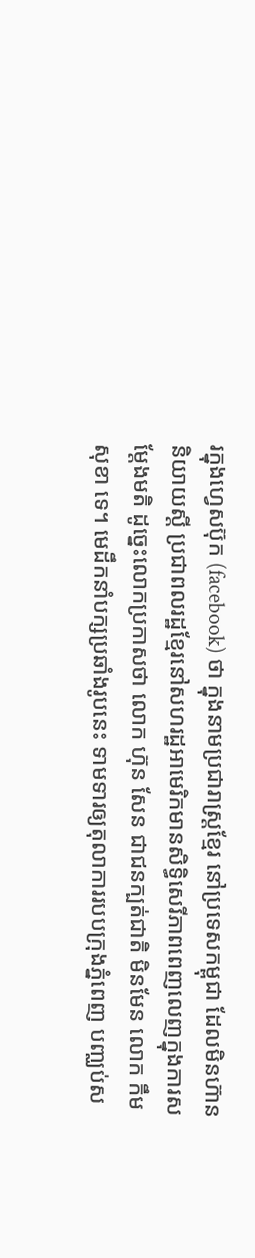រក្នុងហ្វេសប៊ុក (facebook) ថា ក្នុងនាមប្រជារាស្ត្រខ្មែរ នៅប្រទេសកម្ពុជា ដែលមិនហ៊ាននិយាយស្ដី ប្រជាពលរដ្ឋខ្មែរនៅសហរដ្ឋអាមេរិកមានសិទ្ធិសេរីភាពពេញលេញក្នុងការសម្ដែងមតិ ដូច្នេះលោកប្រកាសថា លោក ហ៊ុន សែន ជាជនក្បត់ជាតិ មិនមែន លោក កឹម សុខា ទេ។ មេដឹកនាំបក្សប្រឆាំងរូបនេះ ទាមទារឲ្យតុលាការរបបក្រុងភ្នំពេញ បញ្ឈប់ស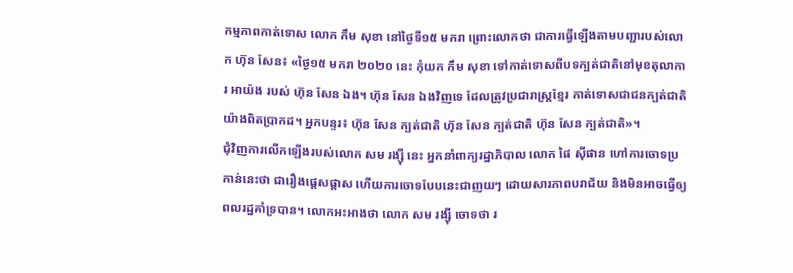កម្មភាពកាត់ទោស លោក កឹម សុខា នៅថ្ងៃទី១៥ មករា ព្រោះលោកថា ជាការធ្វើឡើងតាមបញ្ជារបស់លោក ហ៊ុន សែន៖ «ថ្ងៃ១៥ មករា ២០២០ នេះ កុំយក កឹម សុខា ទៅកាត់ទោសពីបទក្បត់ជាតិនៅមុខតុលាការ អាយ៉ង របស់ ហ៊ុន សែន ឯង។ ហ៊ុន សែន ឯងវិញទេ ដែលត្រូវប្រជារាស្ត្រខ្មែរ កាត់ទោសជាជនក្បត់ជាតិ យ៉ាងពិតប្រាកដ។ អ្នកបន្ទរ៖ ហ៊ុន សែន ក្បត់ជាតិ ហ៊ុន សែន ក្បត់ជាតិ ហ៊ុន សែន ក្បត់ជាតិ»។
ជុំវិញការលើកឡើងរបស់លោក សម រង្ស៊ី នេះ អ្នកនាំពាក្យរដ្ឋាភិបាល លោក ផៃ ស៊ីផាន ហៅការចោទប្រកាន់នេះថា ជារឿងផ្ដេសផ្ដាស ហើយការចោទបែបនេះជាញយៗ ដោយសារភាពបរាជ័យ និងមិនអាចធ្វើឲ្យពលរដ្ឋគាំទ្របាន។ លោកអះអាងថា លោក សម រង្ស៊ី ចោទថា រ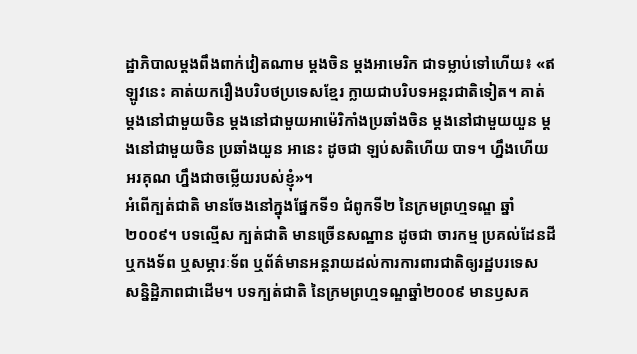ដ្ឋាភិបាលម្ដងពឹងពាក់វៀតណាម ម្ដងចិន ម្ដងអាមេរិក ជាទម្លាប់ទៅហើយ៖ «ឥឡូវនេះ គាត់យករឿងបរិបថប្រទេសខ្មែរ ក្លាយជាបរិបទអន្តរជាតិទៀត។ គាត់ ម្ដងនៅជាមួយចិន ម្ដងនៅជាមួយអាម៉េរិកាំងប្រឆាំងចិន ម្ដងនៅជាមួយយួន ម្ដងនៅជាមួយចិន ប្រឆាំងយួន អានេះ ដូចជា ឡប់សតិហើយ បាទ។ ហ្នឹងហើយ អរគុណ ហ្នឹងជាចម្លើយរបស់ខ្ញុំ»។
អំពើក្បត់ជាតិ មានចែងនៅក្នុងផ្នែកទី១ ជំពូកទី២ នៃក្រមព្រហ្មទណ្ឌ ឆ្នាំ២០០៩។ បទល្មើស ក្បត់ជាតិ មានច្រើនសណ្ឋាន ដូចជា ចារកម្ម ប្រគល់ដែនដី ឬកងទ័ព ឬសម្ភារៈទ័ព ឬព័ត៌មានអន្តរាយដល់ការការពារជាតិឲ្យរដ្ឋបរទេស សន្និដ្ឋិភាពជាដើម។ បទក្បត់ជាតិ នៃក្រមព្រហ្មទណ្ឌឆ្នាំ២០០៩ មានឫសគ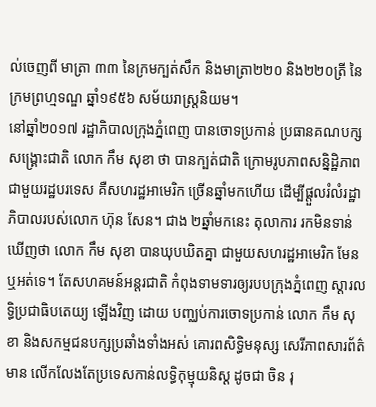ល់ចេញពី មាត្រា ៣៣ នៃក្រមក្បត់សឹក និងមាត្រា២២០ និង២២០ត្រី នៃក្រមព្រហ្មទណ្ឌ ឆ្នាំ១៩៥៦ សម័យរាស្ត្រនិយម។
នៅឆ្នាំ២០១៧ រដ្ឋាភិបាលក្រុងភ្នំពេញ បានចោទប្រកាន់ ប្រធានគណបក្សសង្គ្រោះជាតិ លោក កឹម សុខា ថា បានក្បត់ជាតិ ក្រោមរូបភាពសន្និដ្ឋិភាពជាមួយរដ្ឋបរទេស គឺសហរដ្ឋអាមេរិក ច្រើនឆ្នាំមកហើយ ដើម្បីផ្ដួលរំលំរដ្ឋាភិបាលរបស់លោក ហ៊ុន សែន។ ជាង ២ឆ្នាំមកនេះ តុលាការ រកមិនទាន់ឃើញថា លោក កឹម សុខា បានឃុបឃិតគ្នា ជាមួយសហរដ្ឋអាមេរិក មែន ឬអត់ទេ។ តែសហគមន៍អន្តរជាតិ កំពុងទាមទារឲ្យរបបក្រុងភ្នំពេញ ស្ដារលទ្ធិប្រជាធិបតេយ្យ ឡើងវិញ ដោយ បញ្ឈប់ការចោទប្រកាន់ លោក កឹម សុខា និងសកម្មជនបក្សប្រឆាំងទាំងអស់ គោរពសិទ្ធិមនុស្ស សេរីភាពសារព័ត៌មាន លើកលែងតែប្រទេសកាន់លទ្ធិកុម្មុយនិស្ត ដូចជា ចិន រុ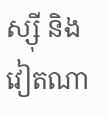ស្ស៊ី និងវៀតណា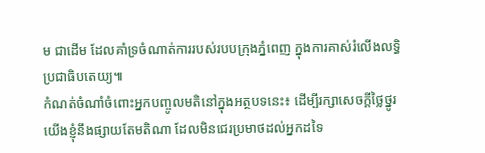ម ជាដើម ដែលគាំទ្រចំណាត់ការរបស់របបក្រុងភ្នំពេញ ក្នុងការគាស់រំលើងលទ្ធិប្រជាធិបតេយ្យ៕
កំណត់ចំណាំចំពោះអ្នកបញ្ចូលមតិនៅក្នុងអត្ថបទនេះ៖ ដើម្បីរក្សាសេចក្ដីថ្លៃថ្នូរ យើងខ្ញុំនឹងផ្សាយតែមតិណា ដែលមិនជេរប្រមាថដល់អ្នកដទៃ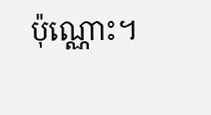ប៉ុណ្ណោះ។